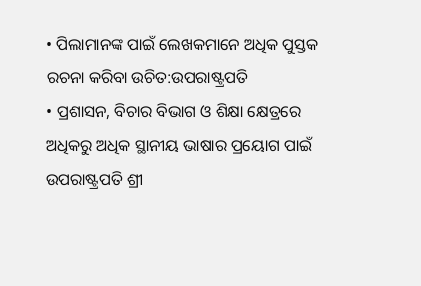• ପିଲାମାନଙ୍କ ପାଇଁ ଲେଖକମାନେ ଅଧିକ ପୁସ୍ତକ ରଚନା କରିବା ଉଚିତ:ଉପରାଷ୍ଟ୍ରପତି
• ପ୍ରଶାସନ, ବିଚାର ବିଭାଗ ଓ ଶିକ୍ଷା କ୍ଷେତ୍ରରେ ଅଧିକରୁ ଅଧିକ ସ୍ଥାନୀୟ ଭାଷାର ପ୍ରୟୋଗ ପାଇଁ ଉପରାଷ୍ଟ୍ରପତି ଶ୍ରୀ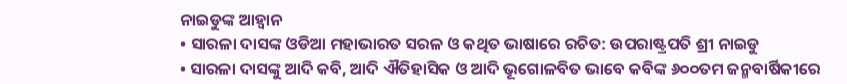ନାଇଡୁଙ୍କ ଆହ୍ୱାନ
• ସାରଳା ଦାସଙ୍କ ଓଡିଆ ମହାଭାରତ ସରଳ ଓ କଥିତ ଭାଷାରେ ରଚିତ: ଉପରାଷ୍ଟ୍ରପତି ଶ୍ରୀ ନାଇଡୁ
• ସାରଳା ଦାସଙ୍କୁ ଆଦି କବି, ଆଦି ଐତିହାସିକ ଓ ଆଦି ଭୂଗୋଳବିତ ଭାବେ କବିଙ୍କ ୬୦୦ତମ ଜନ୍ମବାର୍ଷିକୀରେ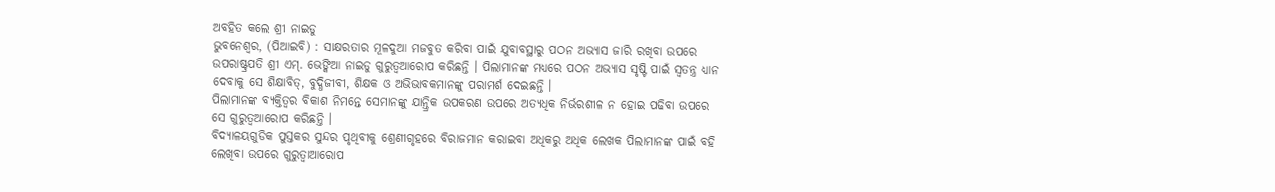ଅବହିତ କଲେ ଶ୍ରୀ ନାଇଡୁ
ଭୁବନେଶ୍ୱର, (ପିଆଇବି) : ସାକ୍ଷରତାର ମୂଳଦୁଆ ମଜବୁତ କରିବା ପାଇଁ ଯୁବାବସ୍ଥାରୁ ପଠନ ଅଭ୍ୟାସ ଜାରି ରଖିବା ଉପରେ ଉପରାଷ୍ଟ୍ରପତି ଶ୍ରୀ ଏମ୍. ଭେଙ୍କିଆ ନାଇଡୁ ଗୁରୁତ୍ୱଆରୋପ କରିଛନ୍ତି । ପିଲାମାନଙ୍କ ମଧ୍ୟରେ ପଠନ ଅଭ୍ୟାସ ସୃଷ୍ଟି ପାଇଁ ସ୍ୱତନ୍ତ୍ର ଧ୍ୟାନ ଦେବାକୁ ସେ ଶିକ୍ଷାବିତ୍, ବୁଦ୍ଧିଜୀବୀ, ଶିକ୍ଷକ ଓ ଅଭିଭାବକମାନଙ୍କୁ ପରାମର୍ଶ ଦେଇଛନ୍ତି ।
ପିଲାମାନଙ୍କ ବ୍ୟକ୍ତିତ୍ୱର ବିକାଶ ନିମନ୍ତେ ସେମାନଙ୍କୁ ଯାନ୍ତ୍ରିକ ଉପକରଣ ଉପରେ ଅତ୍ୟଧିକ ନିର୍ଭରଶୀଳ ନ ହୋଇ ପଢିବା ଉପରେ ସେ ଗୁରୁତ୍ୱଆରୋପ କରିଛନ୍ତି ।
ବିଦ୍ୟାଳୟଗୁଡିକ ପୁସ୍ତକର ସୁନ୍ଦର ପୃଥିବୀକୁ ଶ୍ରେଣୀଗୃହରେ ବିରାଜମାନ କରାଇବା ଅଧିକରୁ ଅଧିକ ଲେଖକ ପିଲାମାନଙ୍କ ପାଇଁ ବହି ଲେଖିବା ଉପରେ ଗୁରୁତ୍ୱାଆରୋପ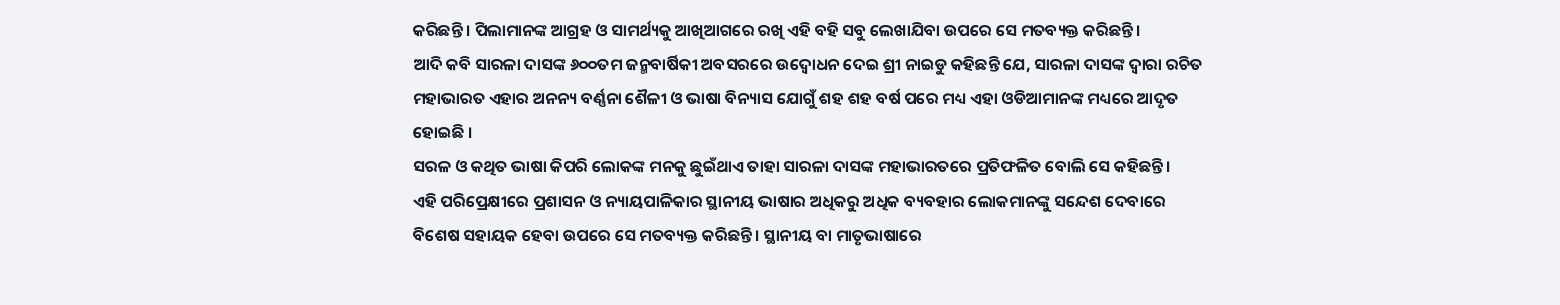କରିଛନ୍ତି । ପିଲାମାନଙ୍କ ଆଗ୍ରହ ଓ ସାମର୍ଥ୍ୟକୁ ଆଖିଆଗରେ ରଖି ଏହି ବହି ସବୁ ଲେଖାଯିବା ଉପରେ ସେ ମତବ୍ୟକ୍ତ କରିଛନ୍ତି ।
ଆଦି କବି ସାରଳା ଦାସଙ୍କ ୬୦୦ତମ ଜନ୍ମବାର୍ଷିକୀ ଅବସରରେ ଉଦ୍ବୋଧନ ଦେଇ ଶ୍ରୀ ନାଇଡୁ କହିଛନ୍ତି ଯେ, ସାରଳା ଦାସଙ୍କ ଦ୍ୱାରା ରଚିତ ମହାଭାରତ ଏହାର ଅନନ୍ୟ ବର୍ଣ୍ଣନା ଶୈଳୀ ଓ ଭାଷା ବିନ୍ୟାସ ଯୋଗୁଁ ଶହ ଶହ ବର୍ଷ ପରେ ମଧ୍ୟ ଏହା ଓଡିଆମାନଙ୍କ ମଧ୍ୟରେ ଆଦୃତ ହୋଇଛି ।
ସରଳ ଓ କଥିତ ଭାଷା କିପରି ଲୋକଙ୍କ ମନକୁ ଛୁଇଁଥାଏ ତାହା ସାରଳା ଦାସଙ୍କ ମହାଭାରତରେ ପ୍ରତିଫଳିତ ବୋଲି ସେ କହିଛନ୍ତି ।
ଏହି ପରିପ୍ରେକ୍ଷୀରେ ପ୍ରଶାସନ ଓ ନ୍ୟାୟପାଳିକାର ସ୍ଥାନୀୟ ଭାଷାର ଅଧିକରୁ ଅଧିକ ବ୍ୟବହାର ଲୋକମାନଙ୍କୁ ସନ୍ଦେଶ ଦେବାରେ ବିଶେଷ ସହାୟକ ହେବା ଉପରେ ସେ ମତବ୍ୟକ୍ତ କରିଛନ୍ତି । ସ୍ଥାନୀୟ ବା ମାତୃଭାଷାରେ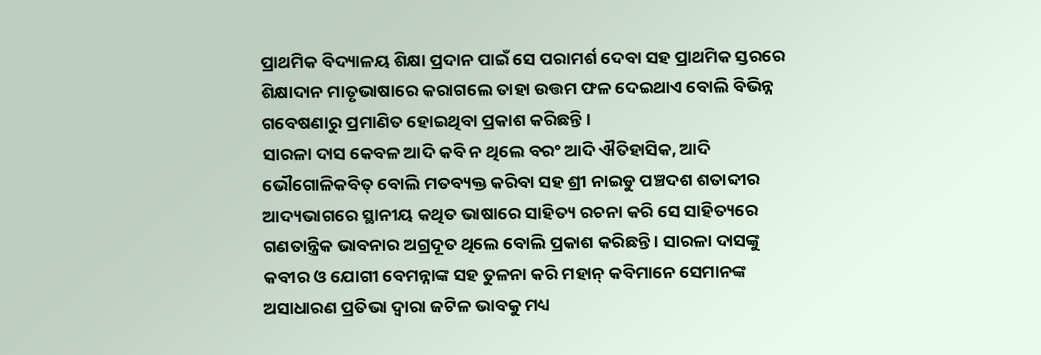ପ୍ରାଥମିକ ବିଦ୍ୟାଳୟ ଶିକ୍ଷା ପ୍ରଦାନ ପାଇଁ ସେ ପରାମର୍ଶ ଦେବା ସହ ପ୍ରାଥମିକ ସ୍ତରରେ ଶିକ୍ଷାଦାନ ମାତୃଭାଷାରେ କରାଗଲେ ତାହା ଉତ୍ତମ ଫଳ ଦେଇଥାଏ ବୋଲି ବିଭିନ୍ନ ଗବେଷଣାରୁ ପ୍ରମାଣିତ ହୋଇଥିବା ପ୍ରକାଶ କରିଛନ୍ତି ।
ସାରଳା ଦାସ କେବଳ ଆଦି କବି ନ ଥିଲେ ବରଂ ଆଦି ଐତିହାସିକ, ଆଦି ଭୌଗୋଳିକବିତ୍ ବୋଲି ମତବ୍ୟକ୍ତ କରିବା ସହ ଶ୍ରୀ ନାଇଡୁ ପଞ୍ଚଦଶ ଶତାବ୍ଦୀର ଆଦ୍ୟଭାଗରେ ସ୍ଥାନୀୟ କଥିତ ଭାଷାରେ ସାହିତ୍ୟ ରଚନା କରି ସେ ସାହିତ୍ୟରେ ଗଣତାନ୍ତ୍ରିକ ଭାବନାର ଅଗ୍ରଦୂତ ଥିଲେ ବୋଲି ପ୍ରକାଶ କରିଛନ୍ତି । ସାରଳା ଦାସଙ୍କୁ କବୀର ଓ ଯୋଗୀ ବେମନ୍ନାଙ୍କ ସହ ତୁଳନା କରି ମହାନ୍ କବିମାନେ ସେମାନଙ୍କ ଅସାଧାରଣ ପ୍ରତିଭା ଦ୍ୱାରା ଜଟିଳ ଭାବକୁ ମଧ୍ୟ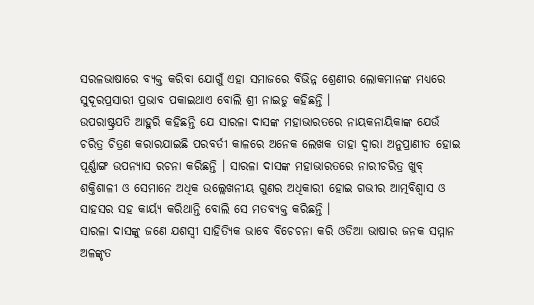ସରଳଭାଷାରେ ବ୍ୟକ୍ତ କରିବା ଯୋଗୁଁ ଏହା ସମାଜରେ ବିଭିନ୍ନ ଶ୍ରେଣୀର ଲୋକମାନଙ୍କ ମଧ୍ୟରେ ସୁଦୂରପ୍ରସାରୀ ପ୍ରଭାବ ପକାଇଥାଏ ବୋଲି ଶ୍ରୀ ନାଇଡୁ କହିଛନ୍ତି ।
ଉପରାଷ୍ଟ୍ରପତି ଆହୁରି କହିଛନ୍ତି ଯେ ସାରଳା ଦାସଙ୍କ ମହାଭାରତରେ ନାୟକନାୟିକାଙ୍କ ଯେଉଁ ଚରିତ୍ର ଚିତ୍ରଣ କରାରଯାଇଛି ପରବର୍ତୀ କାଳରେ ଅନେକ ଲେଖକ ତାହା ଦ୍ୱାରା ଅନୁପ୍ରାଣୀତ ହୋଇ ପୂର୍ଣ୍ଣାଙ୍ଗ ଉପନ୍ୟାସ ରଚନା କରିଛନ୍ତି । ସାରଳା ଦାସଙ୍କ ମହାଭାରତରେ ନାରୀଚରିତ୍ର ଖୁବ୍ ଶକ୍ତିଶାଳୀ ଓ ସେମାନେ ଅଧିକ ଉଲ୍ଲେଖନୀୟ ଗୁଣର ଅଧିକାରୀ ହୋଇ ଗଭୀର ଆତ୍ମବିଶ୍ୱାସ ଓ ସାହସର ସହ କାର୍ୟ୍ୟ କରିଥାନ୍ତି ବୋଲି ସେ ମତବ୍ୟକ୍ତ କରିଛନ୍ତି ।
ସାରଳା ଦାସଙ୍କୁ ଜଣେ ଯଶସ୍ୱୀ ସାହିତ୍ୟିକ ଭାବେ ବିଚେଚନା କରି ଓଡିଆ ଭାଷାର ଜନକ ସମ୍ମାନ ଅଳଙ୍କୃତ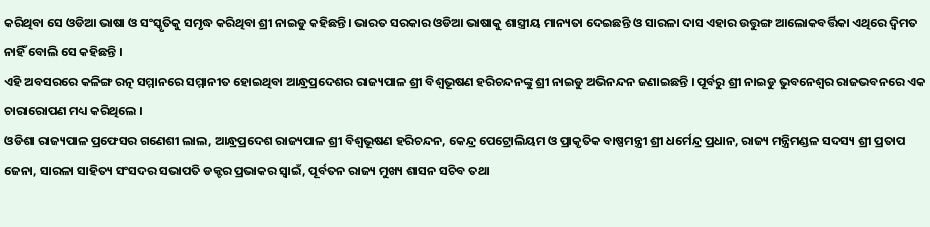କରିଥିବା ସେ ଓଡିଆ ଭାଷା ଓ ସଂସ୍କୃତିକୁ ସମୃଦ୍ଧ କରିଥିବା ଶ୍ରୀ ନାଇଡୁ କହିଛନ୍ତି। ଭାରତ ସରକାର ଓଡିଆ ଭାଷାକୁ ଶାସ୍ତ୍ରୀୟ ମାନ୍ୟତା ଦେଇଛନ୍ତି ଓ ସାରଳା ଦାସ ଏହାର ଉତ୍ତୁଙ୍ଗ ଆଲୋକବର୍ତ୍ତିକା ଏଥିରେ ଦ୍ୱିମତ ନାହିଁ ବୋଲି ସେ କହିଛନ୍ତି ।
ଏହି ଅବସରରେ କଳିଙ୍ଗ ରତ୍ନ ସମ୍ମାନରେ ସମ୍ମାନୀତ ହୋଇଥିବା ଆନ୍ଧ୍ରପ୍ରଦେଶର ରାଜ୍ୟପାଳ ଶ୍ରୀ ବିଶ୍ୱଭୂଷଣ ହରିଚନ୍ଦନଙ୍କୁ ଶ୍ରୀ ନାଇଡୁ ଅଭିନନ୍ଦନ ଜଣାଇଛନ୍ତି । ପୂର୍ବରୁ ଶ୍ରୀ ନାଇଡୁ ଭୁବନେଶ୍ୱର ରାଜଭବନରେ ଏକ ଚାରାରୋପଣ ମଧ୍ୟ କରିଥିଲେ ।
ଓଡିଶା ରାଜ୍ୟପାଳ ପ୍ରଫେସର ଗଣେଶୀ ଲାଲ, ଆନ୍ଧ୍ରପ୍ରଦେଶ ରାଜ୍ୟପାଳ ଶ୍ରୀ ବିଶ୍ୱଭୂଷଣ ହରିଚନ୍ଦନ, କେନ୍ଦ୍ର ପେଟ୍ରୋଲିୟମ ଓ ପ୍ରାକୃତିକ ବାଷ୍ପମନ୍ତ୍ରୀ ଶ୍ରୀ ଧର୍ମେନ୍ଦ୍ର ପ୍ରଧାନ, ରାଜ୍ୟ ମନ୍ତ୍ରିମଣ୍ଡଳ ସଦସ୍ୟ ଶ୍ରୀ ପ୍ରତାପ ଜେନା, ସାରଳା ସାହିତ୍ୟ ସଂସଦର ସଭାପତି ଡକ୍ଟର ପ୍ରଭାକର ସ୍ୱାଇଁ, ପୂର୍ବତନ ରାଜ୍ୟ ମୁଖ୍ୟ ଶାସନ ସଚିବ ତଥା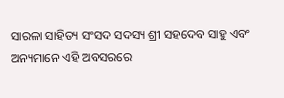ସାରଳା ସାହିତ୍ୟ ସଂସଦ ସଦସ୍ୟ ଶ୍ରୀ ସହଦେବ ସାହୁ ଏବଂ ଅନ୍ୟମାନେ ଏହି ଅବସରରେ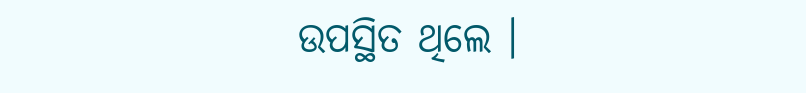ଉପସ୍ଥିତ ଥିଲେ ।